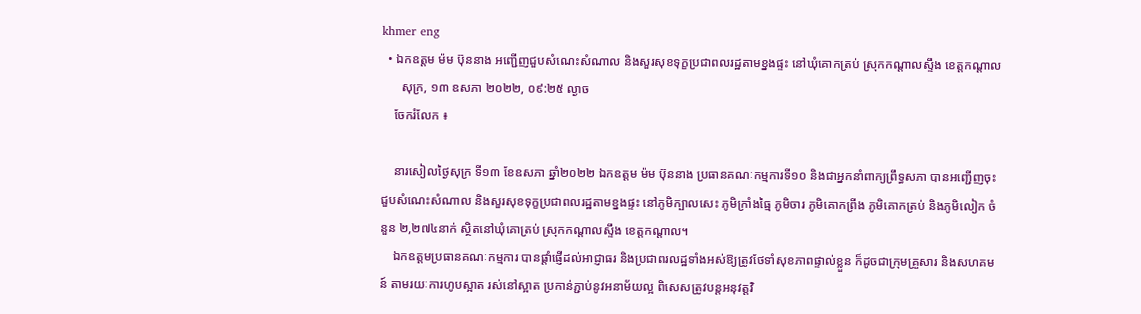khmer eng
  • ឯកឧត្តម ម៉ម ប៊ុននាង អញ្ជើញជួបសំណេះសំណាល និងសួរសុខទុក្ខប្រជាពលរដ្ឋតាមខ្នងផ្ទះ នៅឃុំគោកត្រប់ ស្រុកកណ្តាលស្ទឹង ខេត្តកណ្តាល
      សុក្រ, ១៣ ឧសភា ២០២២, ០៩:២៥ ល្ងាច
    ចែករំលែក ៖

    នារសៀលថ្ងៃសុក្រ ទី១៣ ខែឧសភា ឆ្នាំ២០២២ ឯកឧត្តម ម៉ម ប៊ុននាង ប្រធានគណៈកម្មការទី១០ និងជាអ្នកនាំពាក្យព្រឹទ្ធសភា បានអញ្ជើញចុះជួបសំណេះសំណាល និងសួរសុខទុក្ខប្រជាពលរដ្ឋតាមខ្នងផ្ទះ នៅភូមិក្បាលសេះ ភូមិក្រាំងធ្មៃ ភូមិចារ ភូមិគោកព្រីង ភូមិគោកត្រប់ និងភូមិលៀក ចំនួន ២,២៧៤នាក់ ស្ថិតនៅឃុំគោត្រប់ ស្រុកកណ្តាលស្ទឹង ខេត្តកណ្តាល។
    ឯកឧត្តមប្រធានគណៈកម្មការ បានផ្តាំផ្ញើដល់អាជ្ញាធរ និងប្រជាពរលដ្ឋទាំងអស់ឱ្យត្រូវថែទាំសុខភាពផ្ទាល់ខ្លួន ក៏ដូចជាក្រុមគ្រួសារ និងសហគមន៍ តាមរយៈការហូបស្អាត រស់នៅស្អាត ប្រកាន់ភ្ជាប់នូវអនាម័យល្អ ពិសេសត្រូវបន្តអនុវត្តវិ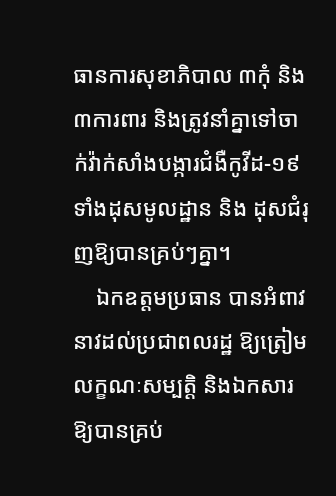ធានការសុខាភិបាល ៣កុំ និង៣ការពារ និងត្រូវនាំគ្នាទៅចាក់វ៉ាក់សាំងបង្ការជំងឺកូវីដ-១៩ ទាំងដុសមូលដ្ឋាន និង ដុសជំរុញឱ្យបានគ្រប់ៗគ្នា។
    ឯកឧត្តមប្រធាន បានអំពាវនាវដល់ប្រជាពលរដ្ឋ ឱ្យត្រៀមលក្ខណៈសម្បត្តិ និងឯកសារឱ្យបានគ្រប់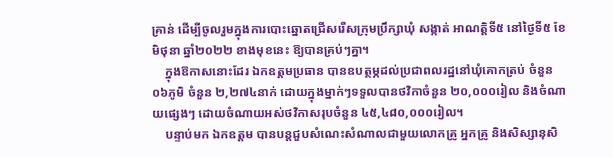គ្រាន់ ដើម្បីចូលរួមក្នុងការបោះឆ្នោតជ្រើសរើសក្រុមប្រឹក្សាឃុំ សង្កាត់ អាណត្តិទី៥ នៅថ្ងៃទី៥ ខែមិថុនា ឆ្នាំ២០២២ ខាងមុខនេះ ឱ្យបានគ្រប់ៗគ្នា។
    ក្នុងឱកាសនោះដែរ ឯកឧត្តមប្រធាន បានឧបត្ថម្ភដល់ប្រជាពលរដ្ឋនៅឃុំគោកត្រប់ ចំនួន ០៦ភូមិ ចំនួន ២,២៧៤នាក់ ដោយក្នុងម្នាក់ៗទទួលបានថវិកាចំនួន ២០,០០០រៀល និងចំណាយផ្សេងៗ ដោយចំណាយអស់ថវិកាសរុបចំនួន ៤៥,៤៨០,០០០រៀល។
    បន្ទាប់មក ឯកឧត្តម បានបន្តជួបសំណេះសំណាលជាមួយលោកគ្រូ អ្នកគ្រូ និងសិស្សានុសិ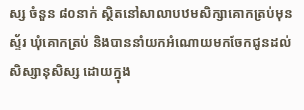ស្ស ចំនួន ៨០នាក់ ស្ថិតនៅសាលាបឋមសិក្សាគោកត្រប់មុនស្ទ័រ ឃុំគោកត្រប់ និងបាននាំយកអំណោយមកចែកជូនដល់សិស្សានុសិស្ស ដោយក្នុង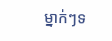ម្នាក់ៗទ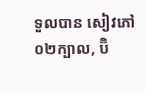ទួលបាន សៀវភៅ ០២ក្បាល, ប៊ិ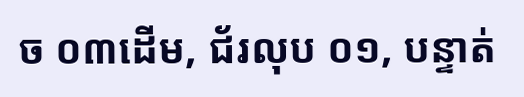ច ០៣ដើម, ជ័រលុប ០១, បន្ទាត់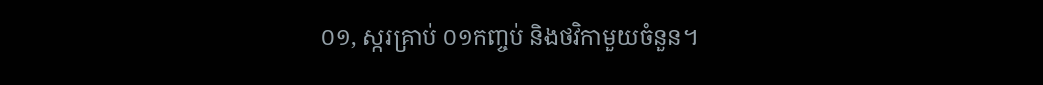០១, ស្ករគ្រាប់ ០១កញ្ចប់ និងថវិកាមួយចំនួន។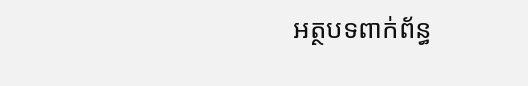អត្ថបទពាក់ព័ន្ធ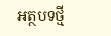អត្ថបទថ្មី